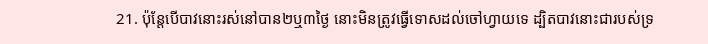21. ប៉ុន្តែបើបាវនោះរស់នៅបាន២ឬ៣ថ្ងៃ នោះមិនត្រូវធ្វើទោសដល់ចៅហ្វាយទេ ដ្បិតបាវនោះជារបស់ទ្រ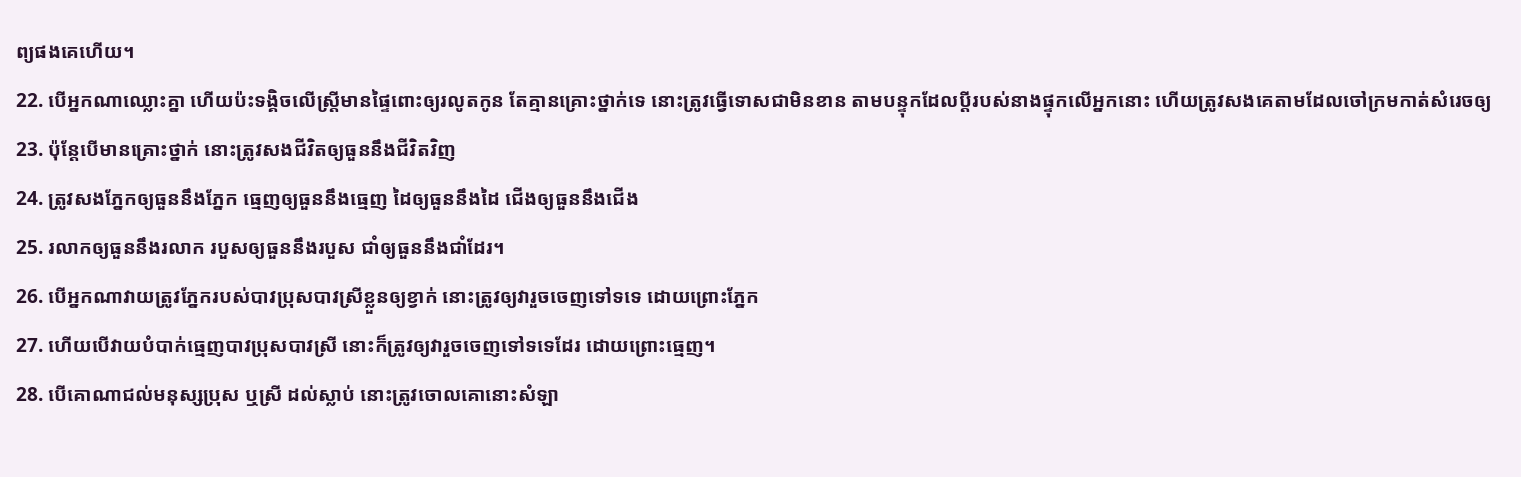ព្យផងគេហើយ។
22. បើអ្នកណាឈ្លោះគ្នា ហើយប៉ះទង្គិចលើស្ត្រីមានផ្ទៃពោះឲ្យរលូតកូន តែគ្មានគ្រោះថ្នាក់ទេ នោះត្រូវធ្វើទោសជាមិនខាន តាមបន្ទុកដែលប្ដីរបស់នាងផ្ទុកលើអ្នកនោះ ហើយត្រូវសងគេតាមដែលចៅក្រមកាត់សំរេចឲ្យ
23. ប៉ុន្តែបើមានគ្រោះថ្នាក់ នោះត្រូវសងជីវិតឲ្យធួននឹងជីវិតវិញ
24. ត្រូវសងភ្នែកឲ្យធួននឹងភ្នែក ធ្មេញឲ្យធួននឹងធ្មេញ ដៃឲ្យធួននឹងដៃ ជើងឲ្យធួននឹងជើង
25. រលាកឲ្យធួននឹងរលាក របួសឲ្យធួននឹងរបួស ជាំឲ្យធួននឹងជាំដែរ។
26. បើអ្នកណាវាយត្រូវភ្នែករបស់បាវប្រុសបាវស្រីខ្លួនឲ្យខ្វាក់ នោះត្រូវឲ្យវារួចចេញទៅទទេ ដោយព្រោះភ្នែក
27. ហើយបើវាយបំបាក់ធ្មេញបាវប្រុសបាវស្រី នោះក៏ត្រូវឲ្យវារួចចេញទៅទទេដែរ ដោយព្រោះធ្មេញ។
28. បើគោណាជល់មនុស្សប្រុស ឬស្រី ដល់ស្លាប់ នោះត្រូវចោលគោនោះសំឡា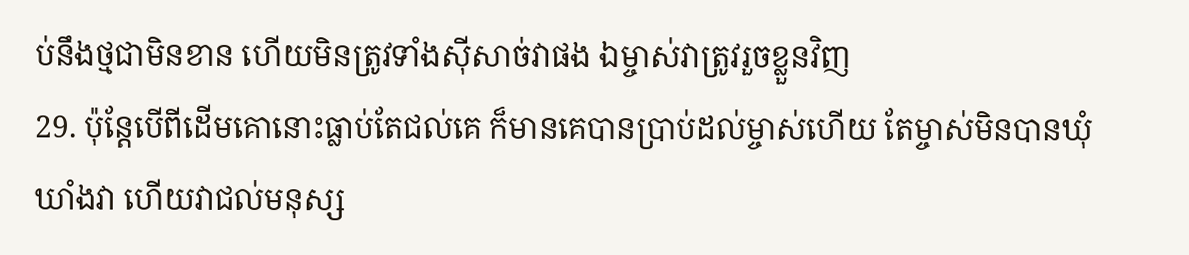ប់នឹងថ្មជាមិនខាន ហើយមិនត្រូវទាំងស៊ីសាច់វាផង ឯម្ចាស់វាត្រូវរួចខ្លួនវិញ
29. ប៉ុន្តែបើពីដើមគោនោះធ្លាប់តែជល់គេ ក៏មានគេបានប្រាប់ដល់ម្ចាស់ហើយ តែម្ចាស់មិនបានឃុំឃាំងវា ហើយវាជល់មនុស្ស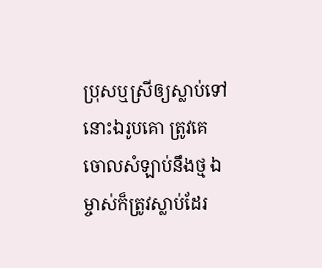ប្រុសឬស្រីឲ្យស្លាប់ទៅ នោះឯរូបគោ ត្រូវគេចោលសំឡាប់នឹងថ្ម ឯម្ចាស់ក៏ត្រូវស្លាប់ដែរ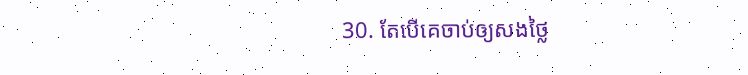30. តែបើគេចាប់ឲ្យសងថ្លៃ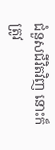ជំនួសជីវិតវិញ នោះក៏ត្រូវ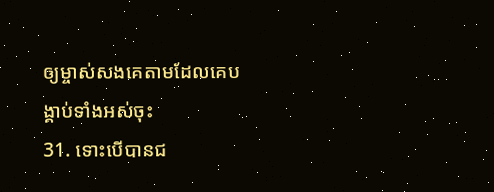ឲ្យម្ចាស់សងគេតាមដែលគេបង្គាប់ទាំងអស់ចុះ
31. ទោះបើបានជ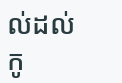ល់ដល់កូ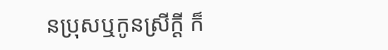នប្រុសឬកូនស្រីក្តី ក៏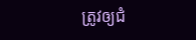ត្រូវឲ្យជំ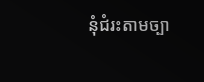នុំជំរះតាមច្បា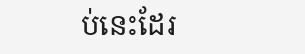ប់នេះដែរ